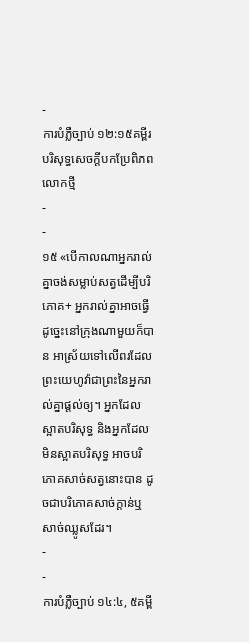-
ការបំភ្លឺច្បាប់ ១២:១៥គម្ពីរបរិសុទ្ធសេចក្ដីបកប្រែពិភពលោកថ្មី
-
-
១៥ «បើកាលណាអ្នករាល់គ្នាចង់សម្លាប់សត្វដើម្បីបរិភោគ+ អ្នករាល់គ្នាអាចធ្វើដូច្នេះនៅក្រុងណាមួយក៏បាន អាស្រ័យទៅលើពរដែលព្រះយេហូវ៉ាជាព្រះនៃអ្នករាល់គ្នាផ្ដល់ឲ្យ។ អ្នកដែលស្អាតបរិសុទ្ធ និងអ្នកដែលមិនស្អាតបរិសុទ្ធ អាចបរិភោគសាច់សត្វនោះបាន ដូចជាបរិភោគសាច់ក្ដាន់ឬសាច់ឈ្លូសដែរ។
-
-
ការបំភ្លឺច្បាប់ ១៤:៤, ៥គម្ពី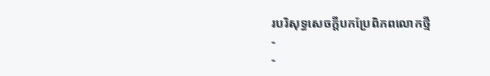របរិសុទ្ធសេចក្ដីបកប្រែពិភពលោកថ្មី
-
-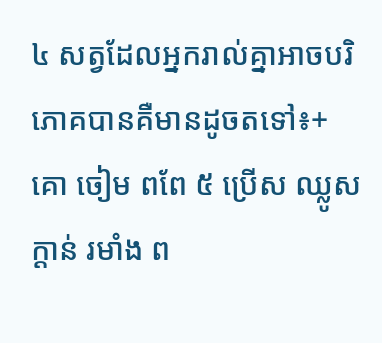៤ សត្វដែលអ្នករាល់គ្នាអាចបរិភោគបានគឺមានដូចតទៅ៖+ គោ ចៀម ពពែ ៥ ប្រើស ឈ្លូស ក្ដាន់ រមាំង ព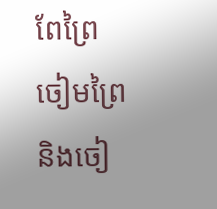ពែព្រៃ ចៀមព្រៃ និងចៀ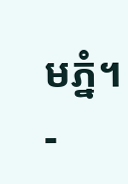មភ្នំ។
-